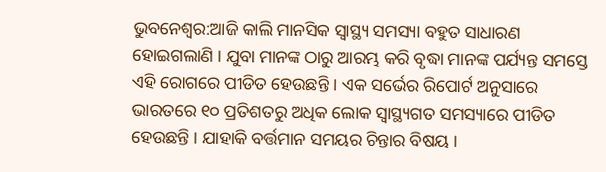ଭୁବନେଶ୍ୱର:ଆଜି କାଲି ମାନସିକ ସ୍ୱାସ୍ଥ୍ୟ ସମସ୍ୟା ବହୁତ ସାଧାରଣ ହୋଇଗଲାଣି । ଯୁବା ମାନଙ୍କ ଠାରୁ ଆରମ୍ଭ କରି ବୃଦ୍ଧା ମାନଙ୍କ ପର୍ଯ୍ୟନ୍ତ ସମସ୍ତେ ଏହି ରୋଗରେ ପୀଡିତ ହେଉଛନ୍ତି । ଏକ ସର୍ଭେର ରିପୋର୍ଟ ଅନୁସାରେ ଭାରତରେ ୧୦ ପ୍ରତିଶତରୁ ଅଧିକ ଲୋକ ସ୍ୱାସ୍ଥ୍ୟଗତ ସମସ୍ୟାରେ ପୀଡିତ ହେଉଛନ୍ତି । ଯାହାକି ବର୍ତ୍ତମାନ ସମୟର ଚିନ୍ତାର ବିଷୟ ।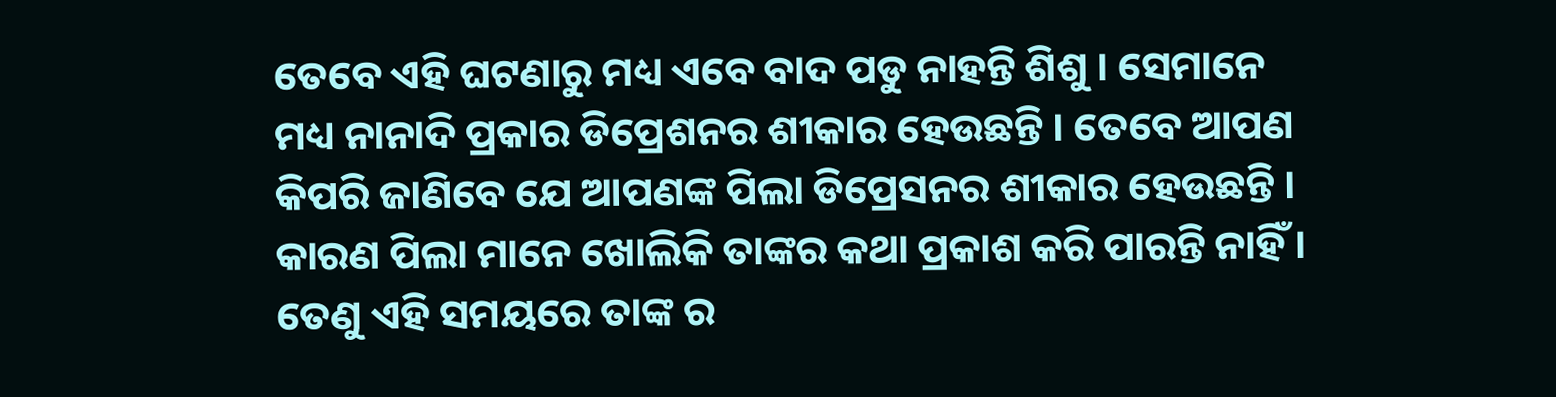ତେବେ ଏହି ଘଟଣାରୁ ମଧ୍ୟ ଏବେ ବାଦ ପଡୁ ନାହନ୍ତି ଶିଶୁ । ସେମାନେ ମଧ୍ୟ ନାନାଦି ପ୍ରକାର ଡିପ୍ରେଶନର ଶୀକାର ହେଉଛନ୍ତି । ତେବେ ଆପଣ କିପରି ଜାଣିବେ ଯେ ଆପଣଙ୍କ ପିଲା ଡିପ୍ରେସନର ଶୀକାର ହେଉଛନ୍ତି । କାରଣ ପିଲା ମାନେ ଖୋଲିକି ତାଙ୍କର କଥା ପ୍ରକାଶ କରି ପାରନ୍ତି ନାହିଁ । ତେଣୁ ଏହି ସମୟରେ ତାଙ୍କ ର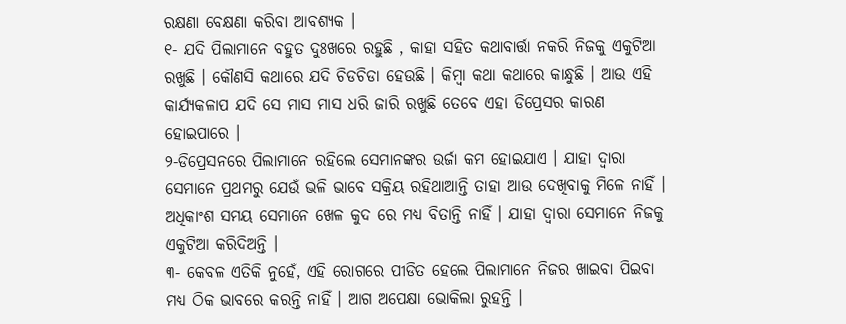ରକ୍ଷଣା ବେକ୍ଷଣା କରିବା ଆବଶ୍ୟକ ।
୧- ଯଦି ପିଲାମାନେ ବହୁତ ଦୁଃଖରେ ରହୁଛି , କାହା ସହିତ କଥାବାର୍ତ୍ତା ନକରି ନିଜକୁ ଏକୁଟିଆ ରଖୁଛି । କୌଣସି କଥାରେ ଯଦି ଚିଡଚିଡା ହେଉଛି । କିମ୍ବା କଥା କଥାରେ କାନ୍ଧୁଛି । ଆଉ ଏହି କାର୍ଯ୍ୟକଳାପ ଯଦି ସେ ମାସ ମାସ ଧରି ଜାରି ରଖୁଛି ତେବେ ଏହା ଡିପ୍ରେସର କାରଣ ହୋଇପାରେ ।
୨-ଡିପ୍ରେସନରେ ପିଲାମାନେ ରହିଲେ ସେମାନଙ୍କର ଉର୍ଜା କମ ହୋଇଯାଏ । ଯାହା ଦ୍ୱାରା ସେମାନେ ପ୍ରଥମରୁ ଯେଉଁ ଭଳି ଭାବେ ସକ୍ରିୟ ରହିଥାଆନ୍ତି ତାହା ଆଉ ଦେଖିବାକୁ ମିଳେ ନାହିଁ । ଅଧିକାଂଶ ସମୟ ସେମାନେ ଖେଳ କୁଦ ରେ ମଧ୍ୟ ବିତାନ୍ତି ନାହିଁ । ଯାହା ଦ୍ୱାରା ସେମାନେ ନିଜକୁ ଏକୁଟିଆ କରିଦିଅନ୍ତି ।
୩- କେବଳ ଏତିକି ନୁହେଁ, ଏହି ରୋଗରେ ପୀଡିତ ହେଲେ ପିଲାମାନେ ନିଜର ଖାଇବା ପିଇବା ମଧ୍ୟ ଠିକ ଭାବରେ କରନ୍ତି ନାହିଁ । ଆଗ ଅପେକ୍ଷା ଭୋକିଲା ରୁହନ୍ତି ।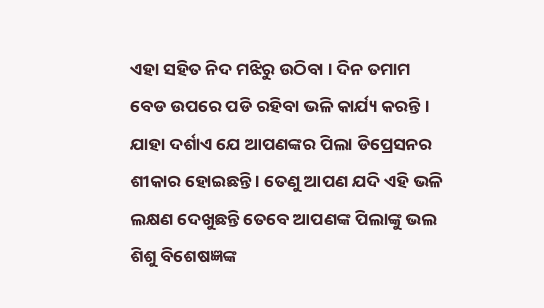ଏହା ସହିତ ନିଦ ମଝିରୁ ଉଠିବା । ଦିନ ତମାମ ବେଡ ଉପରେ ପଡି ରହିବା ଭଳି କାର୍ଯ୍ୟ କରନ୍ତି। ଯାହା ଦର୍ଶାଏ ଯେ ଆପଣଙ୍କର ପିଲା ଡିପ୍ରେସନର ଶୀକାର ହୋଇଛନ୍ତି । ତେଣୁ ଆପଣ ଯଦି ଏହି ଭଳି ଲକ୍ଷଣ ଦେଖୁଛନ୍ତି ତେବେ ଆପଣଙ୍କ ପିଲାଙ୍କୁ ଭଲ ଶିଶୁ ବିଶେଷଜ୍ଞଙ୍କ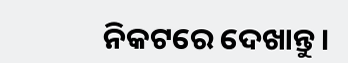ନିକଟରେ ଦେଖାନ୍ତୁ ।